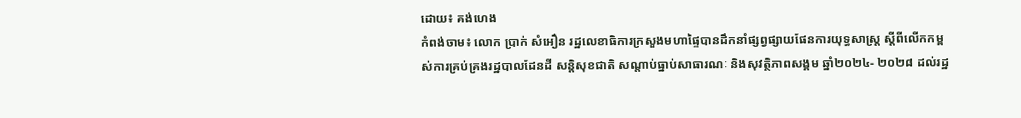ដោយ៖ គង់ហេង
កំពង់ចាម៖ លោក ប្រាក់ សំអឿន រដ្ឋលេខាធិការក្រសួងមហាផ្ទៃបានដឹកនាំផ្សព្វផ្សាយផែនការយុទ្ធសាស្រ្ត ស្តីពីលើកកម្ពស់ការគ្រប់គ្រងរដ្ឋបាលដែនដី សន្តិសុខជាតិ សណ្តាប់ធ្នាប់សាធារណៈ និងសុវត្ថិភាពសង្គម ឆ្នាំ២០២៤- ២០២៨ ដល់រដ្ឋ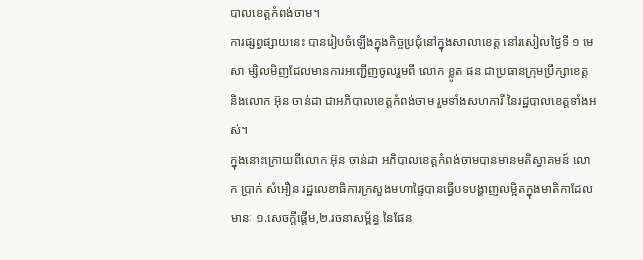បាលខេត្តកំពង់ចាម។
ការផ្សព្វផ្សាយនេះ បានរៀបចំឡើងក្នុងកិច្ចប្រជុំនៅក្នុងសាលាខេត្ត នៅរសៀលថ្ងៃទី ១ មេសា ម្សិលមិញដែលមានការអញ្ជើញចូលរួមពី លោក ខ្លូត ផន ជាប្រធានក្រុមប្រឹក្សាខេត្ត និងលោក អ៊ុន ចាន់ដា ជាអភិបាលខេត្តកំពង់ចាម រួមទាំងសហការី នៃរដ្ឋបាលខេត្តទាំងអស់។
ក្នុងនោះក្រោយពីលោក អ៊ុន ចាន់ដា អភិបាលខេត្តកំពង់ចាមបានមានមតិស្វាគមន៍ លោក ប្រាក់ សំអឿន រដ្ឋលេខាធិការក្រសួងមហាផ្ទៃបានធ្វើបទបង្ហាញលម្អិតក្នុងមាតិកាដែលមានៈ ១.សេចក្តីផ្តើម,២.រចនាសម្ព័ន្ធ នៃផែន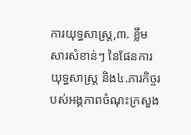ការយុទ្ធសាស្រ្ត,៣. ខ្លឹមសារសំខាន់ៗ នៃផែនការយុទ្ធសាស្រ្ត និង៤.ភារកិច្ចរបស់អង្គភាពចំណុះក្រសួង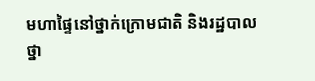មហាផ្ទៃនៅថ្នាក់ក្រោមជាតិ និងរដ្ឋបាលថ្នា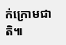ក់ក្រោមជាតិ៕